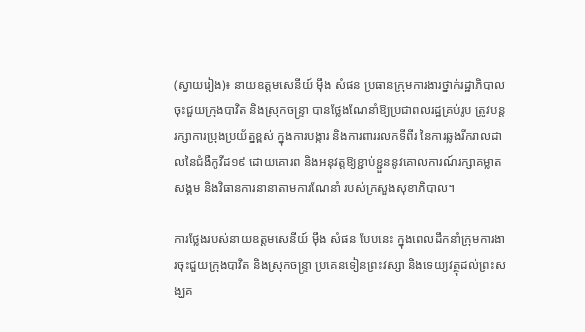(ស្វាយរៀង)៖ នាយឧត្តមសេនីយ៍ ម៉ឹង សំផន ប្រធានក្រុមការងារថ្នាក់រដ្ឋាភិបាលចុះជួយក្រុងបាវិត និងស្រុកចន្ទ្រា បានថ្លែងណែនាំឱ្យប្រជាពលរដ្ឋគ្រប់រូប ត្រូវបន្តរក្សាការប្រុងប្រយ័ត្នខ្ពស់ ក្នុងការបង្ការ និងការពាររលកទីពីរ នៃការឆ្លងរីករាលដាលនៃជំងឺកូវីដ១៩ ដោយគោរព និងអនុវត្តឱ្យខ្ជាប់ខ្ជួននូវគោលការណ៍រក្សាគម្លាតសង្គម និងវិធានការនានាតាមការណែនាំ របស់ក្រសួងសុខាភិបាល។

ការថ្លែងរបស់នាយឧត្តមសេនីយ៍ ម៉ឹង សំផន បែបនេះ ក្នុងពេលដឹកនាំក្រុមការងារចុះជួយក្រុងបាវិត និងស្រុកចន្ទ្រា ប្រគេនទៀនព្រះវស្សា និងទេយ្យវត្ថុដល់ព្រះសង្ឃគ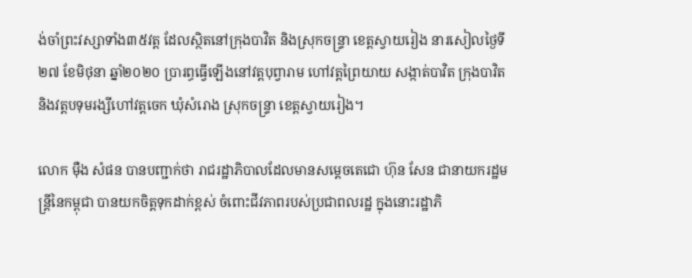ង់ចាំព្រះវស្សាទាំង៣៥វត្ត ដែលស្ថិតនៅក្រុងបាវិត និងស្រុកចន្ទ្រា ខេត្តស្វាយរៀង នារសៀលថ្ងៃទី២៧ ខែមិថុនា ឆ្នាំ២០២០ ប្រារព្ធធ្វើឡើងនៅវត្តបុព្វារាម ហៅវត្តព្រៃយាយ សង្កាត់បាវិត ក្រុងបាវិត និងវត្តបទុមរង្សីហៅវត្តចេក ឃុំសំរោង ស្រុកចន្ទ្រា ខេត្តស្វាយរៀង។

លោក ម៉ឺង សំផន បានបញ្ជាក់ថា រាជរដ្ឋាភិបាលដែលមានសម្តេចតេជោ ហ៊ុន សែន ជានាយករដ្ឋមន្ត្រីនៃកម្ពុជា បានយកចិត្តទុកដាក់ខ្ពស់ ចំពោះជីវភាពរបស់ប្រជាពលរដ្ឋ ក្នុងនោះរដ្ឋាភិ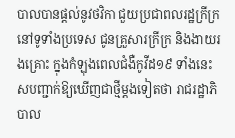បាលបានផ្តល់នូវថវិកា ជួយប្រជាពលរដ្ឋក្រីក្រនៅទូទាំងប្រទេស ជូនគ្រួសារក្រីក្រ និងងាយរងគ្រោះ ក្នុងកំឡុងពេលជំងឺកូវីដ១៩ ទាំងនេះសបញ្ជាក់ឱ្យឃើញជាថ្មីម្តងទៀតថា រាជរដ្ឋាភិបាល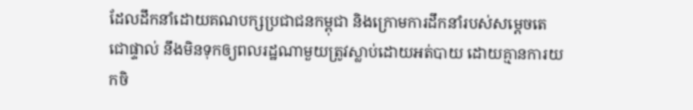ដែលដឹកនាំដោយគណបក្សប្រជាជនកម្ពុជា និងក្រោមការដឹកនាំរបស់សម្តេចតេជោផ្ទាល់ នឹងមិនទុកឲ្យពលរដ្ឋណាមួយត្រូវស្លាប់ដោយអត់បាយ ដោយគ្មានការយកចិ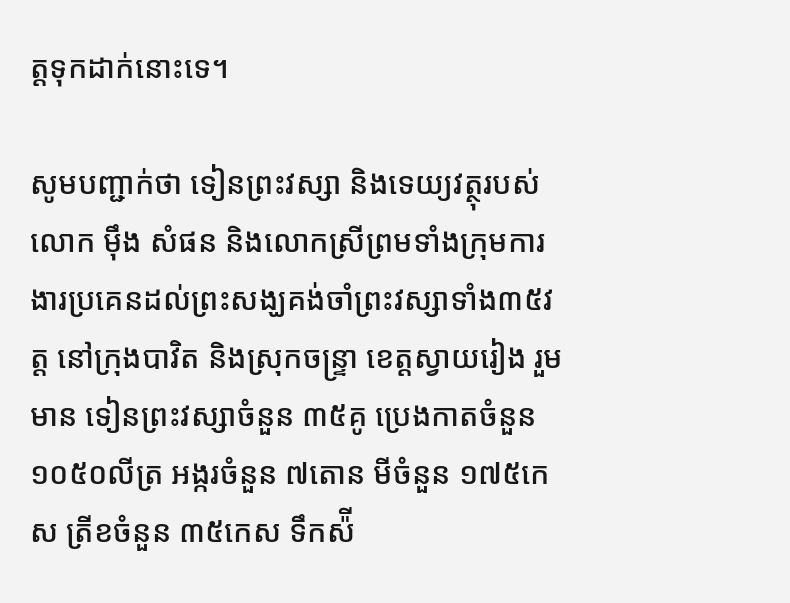ត្តទុកដាក់នោះទេ។

សូមបញ្ជាក់ថា ទៀនព្រះវស្សា និងទេយ្យវត្ថុរបស់លោក ម៉ឹង សំផន និងលោកស្រីព្រមទាំងក្រុមការងារប្រគេនដល់ព្រះសង្ឃគង់ចាំព្រះវស្សាទាំង៣៥វត្ត នៅក្រុងបាវិត និងស្រុកចន្រ្ទា ខេត្តស្វាយរៀង រួមមាន ទៀនព្រះវស្សាចំនួន ៣៥គូ ប្រេងកាតចំនួន ១០៥០លីត្រ អង្ករចំនួន ៧តោន មីចំនួន ១៧៥កេស ត្រីខចំនួន ៣៥កេស ទឹកស៉ី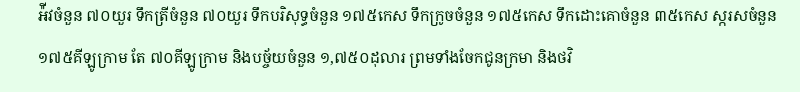អ៉ីវចំនួន ៧០យួរ ទឹកត្រីចំនួន ៧០យួរ ទឹកបរិសុទ្ធចំនួន ១៧៥កេស ទឹកក្រូចចំនួន ១៧៥កេស ទឹកដោះគោចំនួន ៣៥កេស ស្ករសចំនួន ១៧៥គីឡូក្រាម តែ ៧០គីឡូក្រាម និងបច្ច័យចំនួន ១,៧៥០ដុលារ ព្រមទាំងចែកជូនក្រមា និងថវិ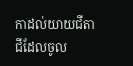កាដល់យាយជីតាជីដែលចូល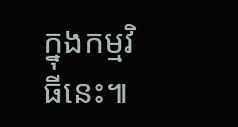ក្នុងកម្មវិធីនេះ៕